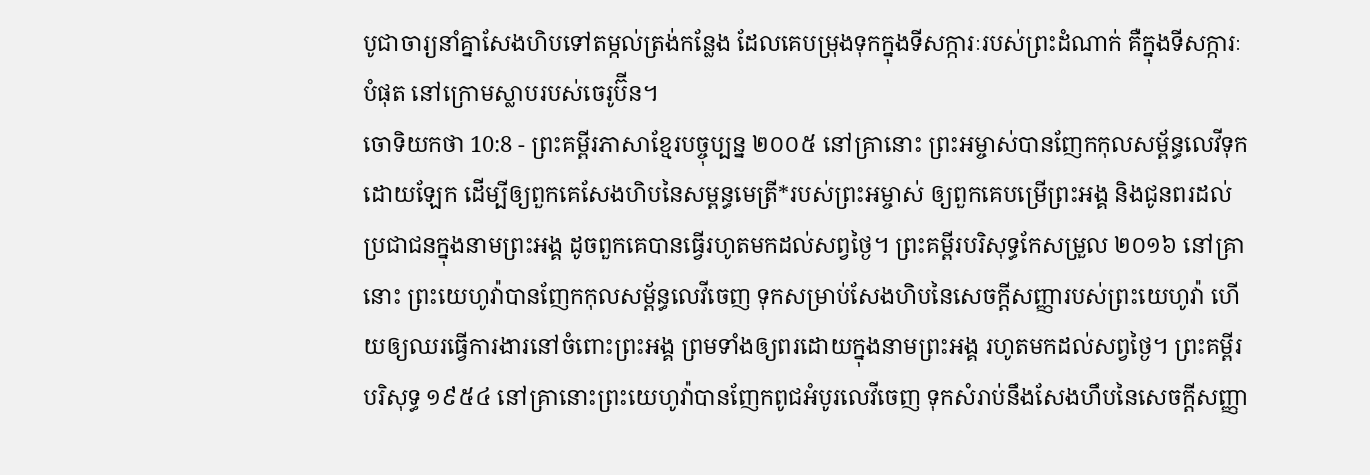បូជាចារ្យនាំគ្នាសែងហិបទៅតម្កល់ត្រង់កន្លែង ដែលគេបម្រុងទុកក្នុងទីសក្ការៈរបស់ព្រះដំណាក់ គឺក្នុងទីសក្ការៈបំផុត នៅក្រោមស្លាបរបស់ចេរូប៊ីន។
ចោទិយកថា 10:8 - ព្រះគម្ពីរភាសាខ្មែរបច្ចុប្បន្ន ២០០៥ នៅគ្រានោះ ព្រះអម្ចាស់បានញែកកុលសម្ព័ន្ធលេវីទុកដោយឡែក ដើម្បីឲ្យពួកគេសែងហិបនៃសម្ពន្ធមេត្រី*របស់ព្រះអម្ចាស់ ឲ្យពួកគេបម្រើព្រះអង្គ និងជូនពរដល់ប្រជាជនក្នុងនាមព្រះអង្គ ដូចពួកគេបានធ្វើរហូតមកដល់សព្វថ្ងៃ។ ព្រះគម្ពីរបរិសុទ្ធកែសម្រួល ២០១៦ នៅគ្រានោះ ព្រះយេហូវ៉ាបានញែកកុលសម្ព័ន្ធលេវីចេញ ទុកសម្រាប់សែងហិបនៃសេចក្ដីសញ្ញារបស់ព្រះយេហូវ៉ា ហើយឲ្យឈរធ្វើការងារនៅចំពោះព្រះអង្គ ព្រមទាំងឲ្យពរដោយក្នុងនាមព្រះអង្គ រហូតមកដល់សព្វថ្ងៃ។ ព្រះគម្ពីរបរិសុទ្ធ ១៩៥៤ នៅគ្រានោះព្រះយេហូវ៉ាបានញែកពូជអំបូរលេវីចេញ ទុកសំរាប់នឹងសែងហឹបនៃសេចក្ដីសញ្ញា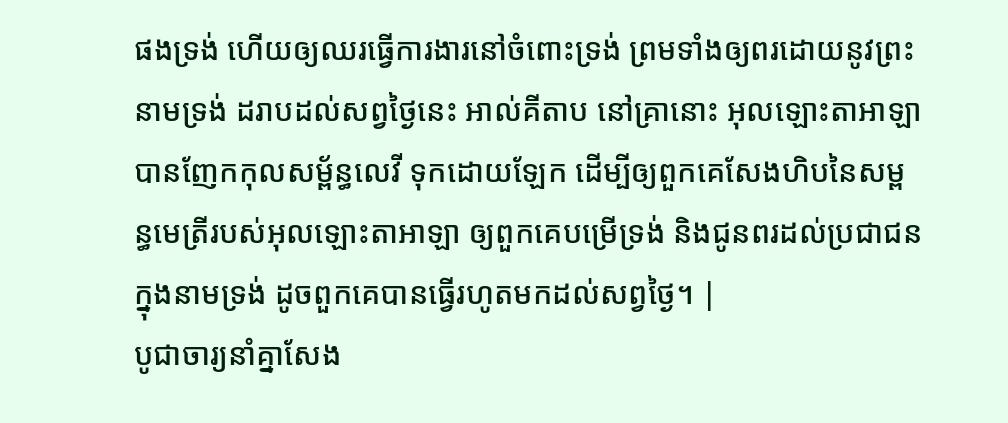ផងទ្រង់ ហើយឲ្យឈរធ្វើការងារនៅចំពោះទ្រង់ ព្រមទាំងឲ្យពរដោយនូវព្រះនាមទ្រង់ ដរាបដល់សព្វថ្ងៃនេះ អាល់គីតាប នៅគ្រានោះ អុលឡោះតាអាឡាបានញែកកុលសម្ព័ន្ធលេវី ទុកដោយឡែក ដើម្បីឲ្យពួកគេសែងហិបនៃសម្ពន្ធមេត្រីរបស់អុលឡោះតាអាឡា ឲ្យពួកគេបម្រើទ្រង់ និងជូនពរដល់ប្រជាជនក្នុងនាមទ្រង់ ដូចពួកគេបានធ្វើរហូតមកដល់សព្វថ្ងៃ។ |
បូជាចារ្យនាំគ្នាសែង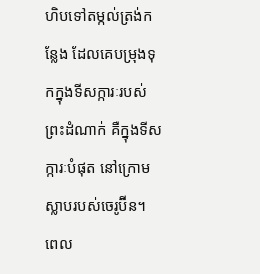ហិបទៅតម្កល់ត្រង់កន្លែង ដែលគេបម្រុងទុកក្នុងទីសក្ការៈរបស់ព្រះដំណាក់ គឺក្នុងទីសក្ការៈបំផុត នៅក្រោមស្លាបរបស់ចេរូប៊ីន។
ពេល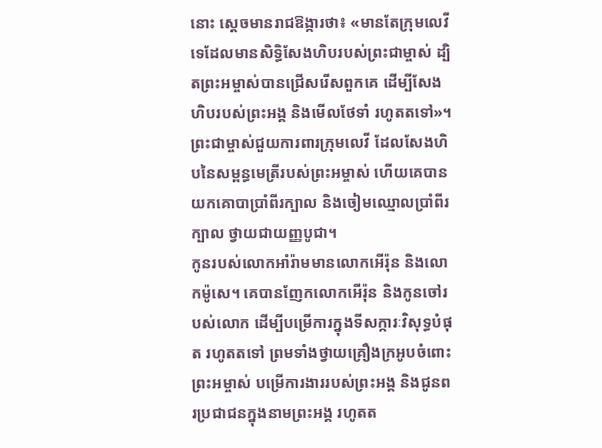នោះ ស្ដេចមានរាជឱង្ការថា៖ «មានតែក្រុមលេវីទេដែលមានសិទ្ធិសែងហិបរបស់ព្រះជាម្ចាស់ ដ្បិតព្រះអម្ចាស់បានជ្រើសរើសពួកគេ ដើម្បីសែងហិបរបស់ព្រះអង្គ និងមើលថែទាំ រហូតតទៅ»។
ព្រះជាម្ចាស់ជួយការពារក្រុមលេវី ដែលសែងហិបនៃសម្ពន្ធមេត្រីរបស់ព្រះអម្ចាស់ ហើយគេបានយកគោបាប្រាំពីរក្បាល និងចៀមឈ្មោលប្រាំពីរក្បាល ថ្វាយជាយញ្ញបូជា។
កូនរបស់លោកអាំរ៉ាមមានលោកអើរ៉ុន និងលោកម៉ូសេ។ គេបានញែកលោកអើរ៉ុន និងកូនចៅរបស់លោក ដើម្បីបម្រើការក្នុងទីសក្ការៈវិសុទ្ធបំផុត រហូតតទៅ ព្រមទាំងថ្វាយគ្រឿងក្រអូបចំពោះព្រះអម្ចាស់ បម្រើការងាររបស់ព្រះអង្គ និងជូនពរប្រជាជនក្នុងនាមព្រះអង្គ រហូតត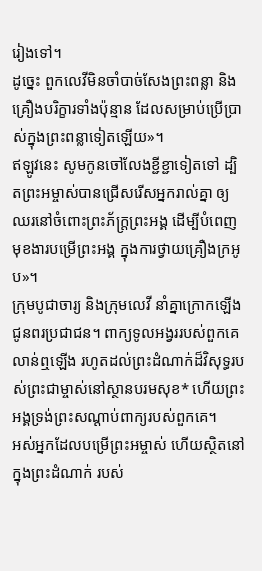រៀងទៅ។
ដូច្នេះ ពួកលេវីមិនចាំបាច់សែងព្រះពន្លា និងគ្រឿងបរិក្ខារទាំងប៉ុន្មាន ដែលសម្រាប់ប្រើប្រាស់ក្នុងព្រះពន្លាទៀតឡើយ»។
ឥឡូវនេះ សូមកូនចៅលែងខ្ជីខ្ជាទៀតទៅ ដ្បិតព្រះអម្ចាស់បានជ្រើសរើសអ្នករាល់គ្នា ឲ្យឈរនៅចំពោះព្រះភ័ក្ត្រព្រះអង្គ ដើម្បីបំពេញមុខងារបម្រើព្រះអង្គ ក្នុងការថ្វាយគ្រឿងក្រអូប»។
ក្រុមបូជាចារ្យ និងក្រុមលេវី នាំគ្នាក្រោកឡើងជូនពរប្រជាជន។ ពាក្យទូលអង្វររបស់ពួកគេលាន់ឮឡើង រហូតដល់ព្រះដំណាក់ដ៏វិសុទ្ធរបស់ព្រះជាម្ចាស់នៅស្ថានបរមសុខ* ហើយព្រះអង្គទ្រង់ព្រះសណ្ដាប់ពាក្យរបស់ពួកគេ។
អស់អ្នកដែលបម្រើព្រះអម្ចាស់ ហើយស្ថិតនៅក្នុងព្រះដំណាក់ របស់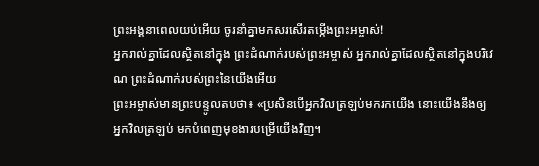ព្រះអង្គនាពេលយប់អើយ ចូរនាំគ្នាមកសរសើរតម្កើងព្រះអម្ចាស់!
អ្នករាល់គ្នាដែលស្ថិតនៅក្នុង ព្រះដំណាក់របស់ព្រះអម្ចាស់ អ្នករាល់គ្នាដែលស្ថិតនៅក្នុងបរិវេណ ព្រះដំណាក់របស់ព្រះនៃយើងអើយ
ព្រះអម្ចាស់មានព្រះបន្ទូលតបថា៖ «ប្រសិនបើអ្នកវិលត្រឡប់មករកយើង នោះយើងនឹងឲ្យអ្នកវិលត្រឡប់ មកបំពេញមុខងារបម្រើយើងវិញ។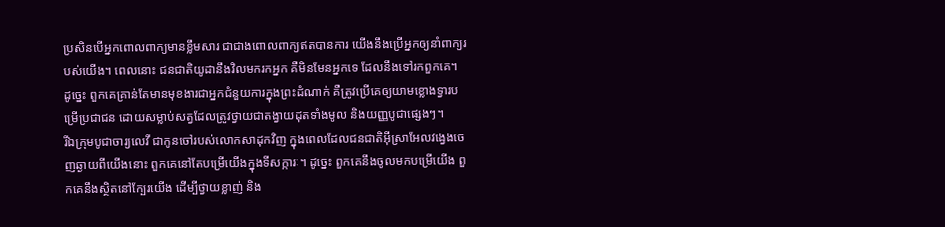ប្រសិនបើអ្នកពោលពាក្យមានខ្លឹមសារ ជាជាងពោលពាក្យឥតបានការ យើងនឹងប្រើអ្នកឲ្យនាំពាក្យរបស់យើង។ ពេលនោះ ជនជាតិយូដានឹងវិលមករកអ្នក គឺមិនមែនអ្នកទេ ដែលនឹងទៅរកពួកគេ។
ដូច្នេះ ពួកគេគ្រាន់តែមានមុខងារជាអ្នកជំនួយការក្នុងព្រះដំណាក់ គឺត្រូវប្រើគេឲ្យយាមខ្លោងទ្វារបម្រើប្រជាជន ដោយសម្លាប់សត្វដែលត្រូវថ្វាយជាតង្វាយដុតទាំងមូល និងយញ្ញបូជាផ្សេងៗ។
រីឯក្រុមបូជាចារ្យលេវី ជាកូនចៅរបស់លោកសាដុកវិញ ក្នុងពេលដែលជនជាតិអ៊ីស្រាអែលវង្វេងចេញឆ្ងាយពីយើងនោះ ពួកគេនៅតែបម្រើយើងក្នុងទីសក្ការៈ។ ដូច្នេះ ពួកគេនឹងចូលមកបម្រើយើង ពួកគេនឹងស្ថិតនៅក្បែរយើង ដើម្បីថ្វាយខ្លាញ់ និង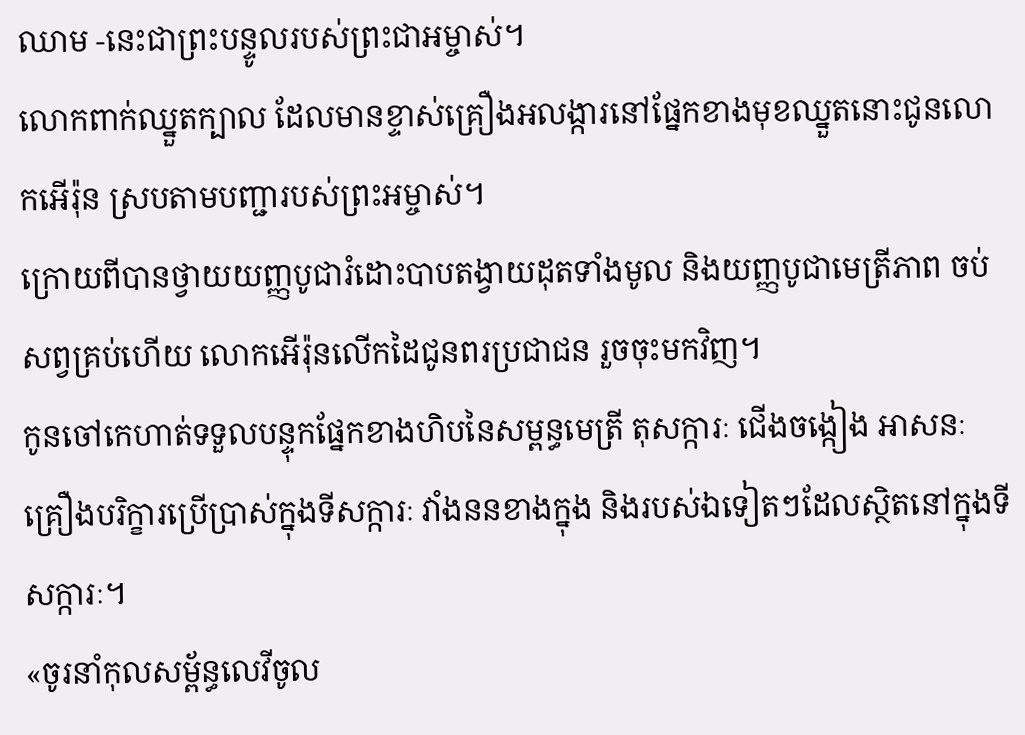ឈាម -នេះជាព្រះបន្ទូលរបស់ព្រះជាអម្ចាស់។
លោកពាក់ឈ្នួតក្បាល ដែលមានខ្ទាស់គ្រឿងអលង្ការនៅផ្នែកខាងមុខឈ្នួតនោះជូនលោកអើរ៉ុន ស្របតាមបញ្ជារបស់ព្រះអម្ចាស់។
ក្រោយពីបានថ្វាយយញ្ញបូជារំដោះបាបតង្វាយដុតទាំងមូល និងយញ្ញបូជាមេត្រីភាព ចប់សព្វគ្រប់ហើយ លោកអើរ៉ុនលើកដៃជូនពរប្រជាជន រួចចុះមកវិញ។
កូនចៅកេហាត់ទទួលបន្ទុកផ្នែកខាងហិបនៃសម្ពន្ធមេត្រី តុសក្ការៈ ជើងចង្កៀង អាសនៈ គ្រឿងបរិក្ខារប្រើប្រាស់ក្នុងទីសក្ការៈ វាំងននខាងក្នុង និងរបស់ឯទៀតៗដែលស្ថិតនៅក្នុងទីសក្ការៈ។
«ចូរនាំកុលសម្ព័ន្ធលេវីចូល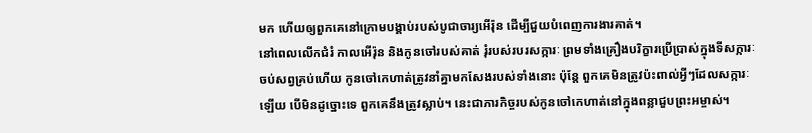មក ហើយឲ្យពួកគេនៅក្រោមបង្គាប់របស់បូជាចារ្យអើរ៉ុន ដើម្បីជួយបំពេញការងារគាត់។
នៅពេលលើកជំរំ កាលអើរ៉ុន និងកូនចៅរបស់គាត់ រុំរបស់របរសក្ការៈ ព្រមទាំងគ្រឿងបរិក្ខារប្រើប្រាស់ក្នុងទីសក្ការៈ ចប់សព្វគ្រប់ហើយ កូនចៅកេហាត់ត្រូវនាំគ្នាមកសែងរបស់ទាំងនោះ ប៉ុន្តែ ពួកគេមិនត្រូវប៉ះពាល់អ្វីៗដែលសក្ការៈឡើយ បើមិនដូច្នោះទេ ពួកគេនឹងត្រូវស្លាប់។ នេះជាភារកិច្ចរបស់កូនចៅកេហាត់នៅក្នុងពន្លាជួបព្រះអម្ចាស់។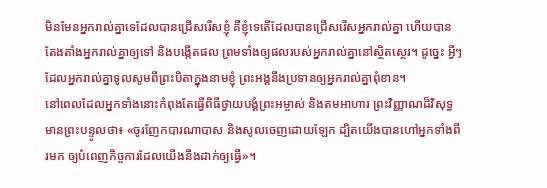មិនមែនអ្នករាល់គ្នាទេដែលបានជ្រើសរើសខ្ញុំ គឺខ្ញុំទេតើដែលបានជ្រើសរើសអ្នករាល់គ្នា ហើយបានតែងតាំងអ្នករាល់គ្នាឲ្យទៅ និងបង្កើតផល ព្រមទាំងឲ្យផលរបស់អ្នករាល់គ្នានៅស្ថិតស្ថេរ។ ដូច្នេះ អ្វីៗដែលអ្នករាល់គ្នាទូលសូមពីព្រះបិតាក្នុងនាមខ្ញុំ ព្រះអង្គនឹងប្រទានឲ្យអ្នករាល់គ្នាពុំខាន។
នៅពេលដែលអ្នកទាំងនោះកំពុងតែធ្វើពិធីថ្វាយបង្គំព្រះអម្ចាស់ និងតមអាហារ ព្រះវិញ្ញាណដ៏វិសុទ្ធមានព្រះបន្ទូលថា៖ «ចូរញែកបារណាបាស និងសូលចេញដោយឡែក ដ្បិតយើងបានហៅអ្នកទាំងពីរមក ឲ្យបំពេញកិច្ចការដែលយើងនឹងដាក់ឲ្យធ្វើ»។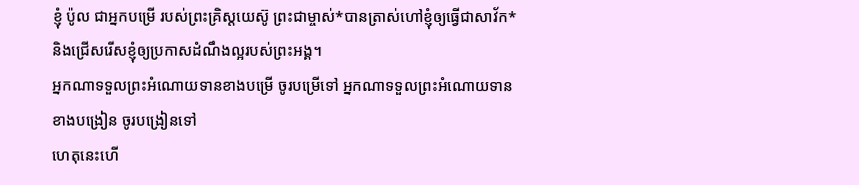ខ្ញុំ ប៉ូល ជាអ្នកបម្រើ របស់ព្រះគ្រិស្តយេស៊ូ ព្រះជាម្ចាស់*បានត្រាស់ហៅខ្ញុំឲ្យធ្វើជាសាវ័ក* និងជ្រើសរើសខ្ញុំឲ្យប្រកាសដំណឹងល្អរបស់ព្រះអង្គ។
អ្នកណាទទួលព្រះអំណោយទានខាងបម្រើ ចូរបម្រើទៅ អ្នកណាទទួលព្រះអំណោយទានខាងបង្រៀន ចូរបង្រៀនទៅ
ហេតុនេះហើ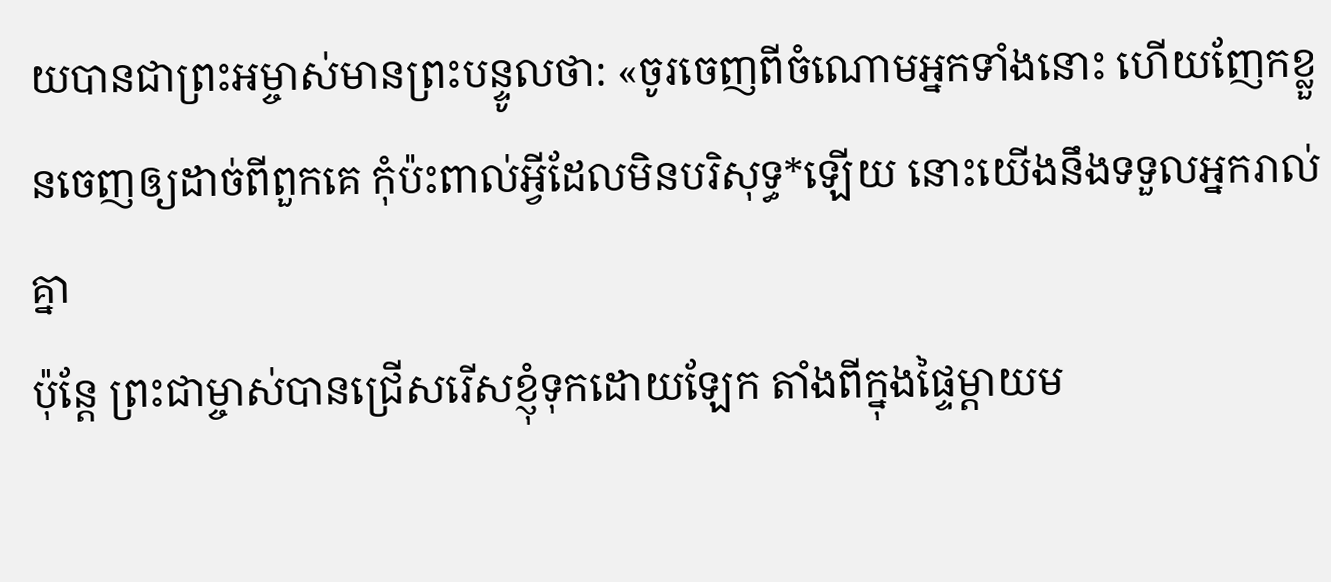យបានជាព្រះអម្ចាស់មានព្រះបន្ទូលថា: «ចូរចេញពីចំណោមអ្នកទាំងនោះ ហើយញែកខ្លួនចេញឲ្យដាច់ពីពួកគេ កុំប៉ះពាល់អ្វីដែលមិនបរិសុទ្ធ*ឡើយ នោះយើងនឹងទទួលអ្នករាល់គ្នា
ប៉ុន្តែ ព្រះជាម្ចាស់បានជ្រើសរើសខ្ញុំទុកដោយឡែក តាំងពីក្នុងផ្ទៃម្ដាយម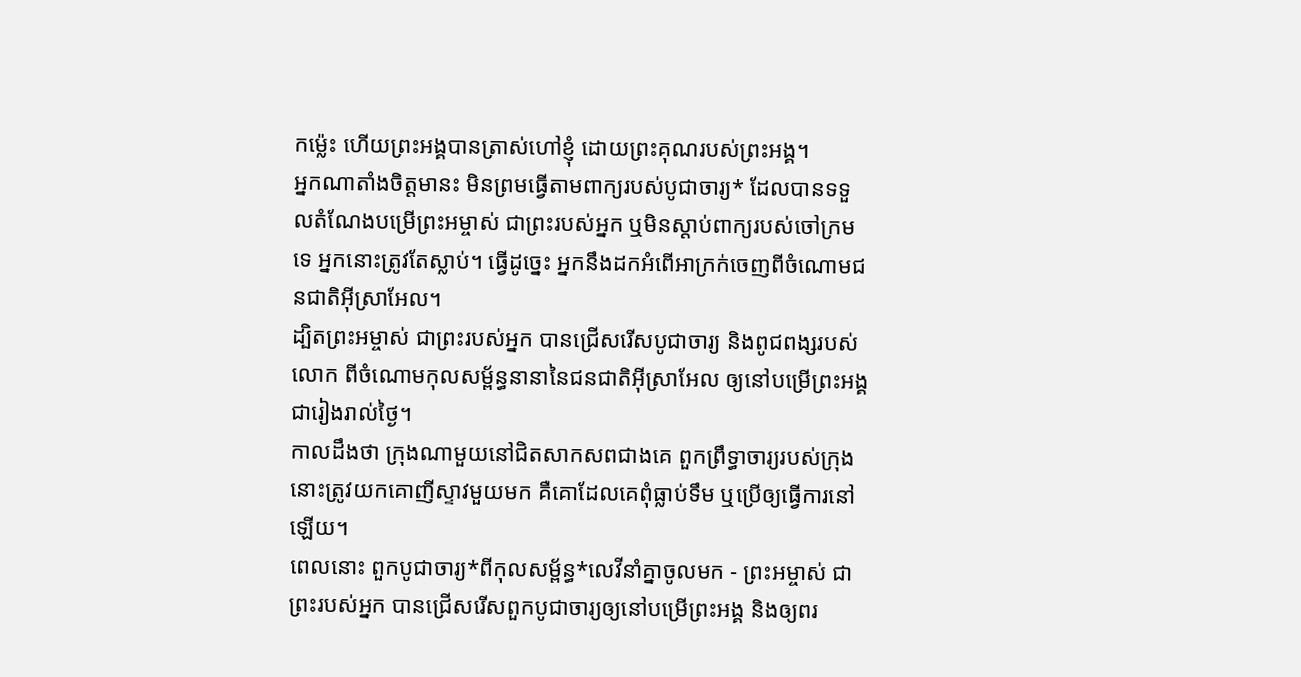កម៉្លេះ ហើយព្រះអង្គបានត្រាស់ហៅខ្ញុំ ដោយព្រះគុណរបស់ព្រះអង្គ។
អ្នកណាតាំងចិត្តមានះ មិនព្រមធ្វើតាមពាក្យរបស់បូជាចារ្យ* ដែលបានទទួលតំណែងបម្រើព្រះអម្ចាស់ ជាព្រះរបស់អ្នក ឬមិនស្ដាប់ពាក្យរបស់ចៅក្រមទេ អ្នកនោះត្រូវតែស្លាប់។ ធ្វើដូច្នេះ អ្នកនឹងដកអំពើអាក្រក់ចេញពីចំណោមជនជាតិអ៊ីស្រាអែល។
ដ្បិតព្រះអម្ចាស់ ជាព្រះរបស់អ្នក បានជ្រើសរើសបូជាចារ្យ និងពូជពង្សរបស់លោក ពីចំណោមកុលសម្ព័ន្ធនានានៃជនជាតិអ៊ីស្រាអែល ឲ្យនៅបម្រើព្រះអង្គជារៀងរាល់ថ្ងៃ។
កាលដឹងថា ក្រុងណាមួយនៅជិតសាកសពជាងគេ ពួកព្រឹទ្ធាចារ្យរបស់ក្រុងនោះត្រូវយកគោញីស្ទាវមួយមក គឺគោដែលគេពុំធ្លាប់ទឹម ឬប្រើឲ្យធ្វើការនៅឡើយ។
ពេលនោះ ពួកបូជាចារ្យ*ពីកុលសម្ព័ន្ធ*លេវីនាំគ្នាចូលមក - ព្រះអម្ចាស់ ជាព្រះរបស់អ្នក បានជ្រើសរើសពួកបូជាចារ្យឲ្យនៅបម្រើព្រះអង្គ និងឲ្យពរ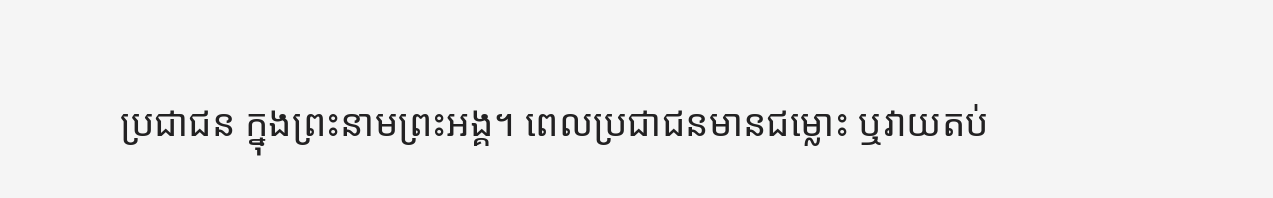ប្រជាជន ក្នុងព្រះនាមព្រះអង្គ។ ពេលប្រជាជនមានជម្លោះ ឬវាយតប់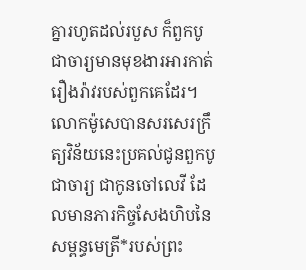គ្នារហូតដល់របួស ក៏ពួកបូជាចារ្យមានមុខងារអារកាត់រឿងរ៉ាវរបស់ពួកគេដែរ។
លោកម៉ូសេបានសរសេរក្រឹត្យវិន័យនេះប្រគល់ជូនពួកបូជាចារ្យ ជាកូនចៅលេវី ដែលមានភារកិច្ចសែងហិបនៃសម្ពន្ធមេត្រី*របស់ព្រះ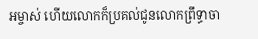អម្ចាស់ ហើយលោកក៏ប្រគល់ជូនលោកព្រឹទ្ធាចា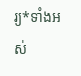រ្យ*ទាំងអស់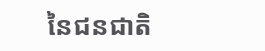នៃជនជាតិ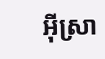អ៊ីស្រា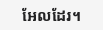អែលដែរ។